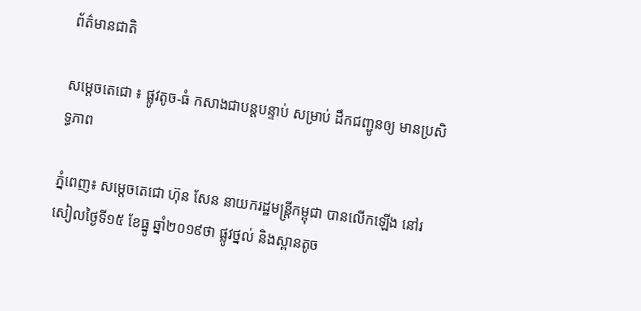ព័ត៌មានជាតិ

សម្តេចតេជោ ៖ ផ្លូវតូច-ធំ កសាងជាបន្តបន្ទាប់ សម្រាប់ ដឹកជញ្ជូនឲ្យ មានប្រសិទ្ធភាព

ភ្នំពេញ៖ សម្តេចតេជោ ហ៊ុន សែន នាយករដ្ឋមន្រ្តីកម្ពុជា បានលើកឡើង នៅរសៀលថ្ងៃទី១៥ ខែធ្នូ ឆ្នាំ២០១៩ថា ផ្លូវថ្នល់ និងស្ពានតូច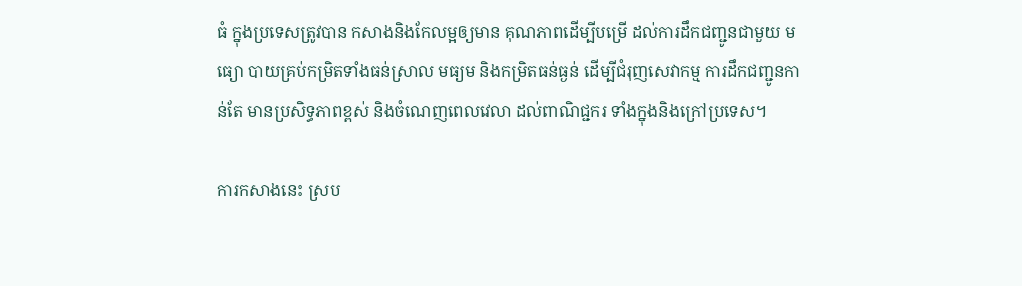ធំ ក្នុងប្រទេសត្រូវបាន កសាងនិងកែលម្អឲ្យមាន គុណភាពដើម្បីបម្រើ ដល់ការដឹកជញ្ជូនជាមួយ មធ្យោ បាយគ្រប់កម្រិតទាំងធន់ស្រាល មធ្យម និងកម្រិតធន់ធ្ងន់ ដើម្បីជំរុញសេវាកម្ម ការដឹកជញ្ជូនកាន់តែ មានប្រសិទ្ធភាពខ្ពស់ និងចំណេញពេលវេលា ដល់ពាណិជ្ជករ ទាំងក្នុងនិងក្រៅប្រទេស។

ការកសាងនេះ ស្រប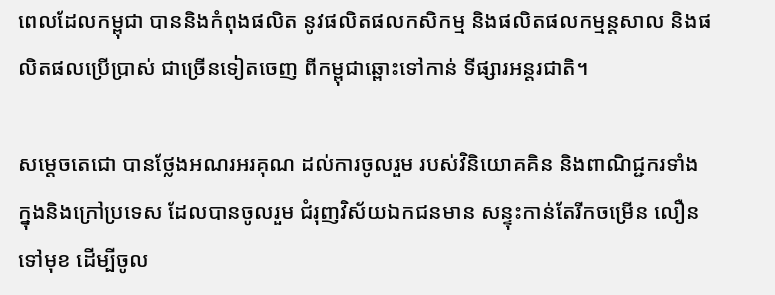ពេលដែលកម្ពុជា បាននិងកំពុងផលិត នូវផលិតផលកសិកម្ម និងផលិតផលកម្មន្តសាល និងផលិតផលប្រើប្រាស់ ជាច្រើនទៀតចេញ ពីកម្ពុជាឆ្ពោះទៅកាន់ ទីផ្សារអន្តរជាតិ។

សម្តេចតេជោ បានថ្លែងអណរអរគុណ ដល់ការចូលរួម របស់វិនិយោគគិន និងពាណិជ្ជករទាំង ក្នុងនិងក្រៅប្រទេស ដែលបានចូលរួម ជំរុញវិស័យឯកជនមាន សន្ទុះកាន់តែរីកចម្រើន លឿនទៅមុខ ដើម្បីចូល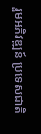រួមអភិវឌ្ឍន៍ ប្រទេសជាតិ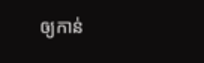ឲ្យកាន់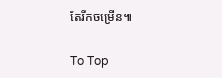តែរីកចម្រើន៕

To Top